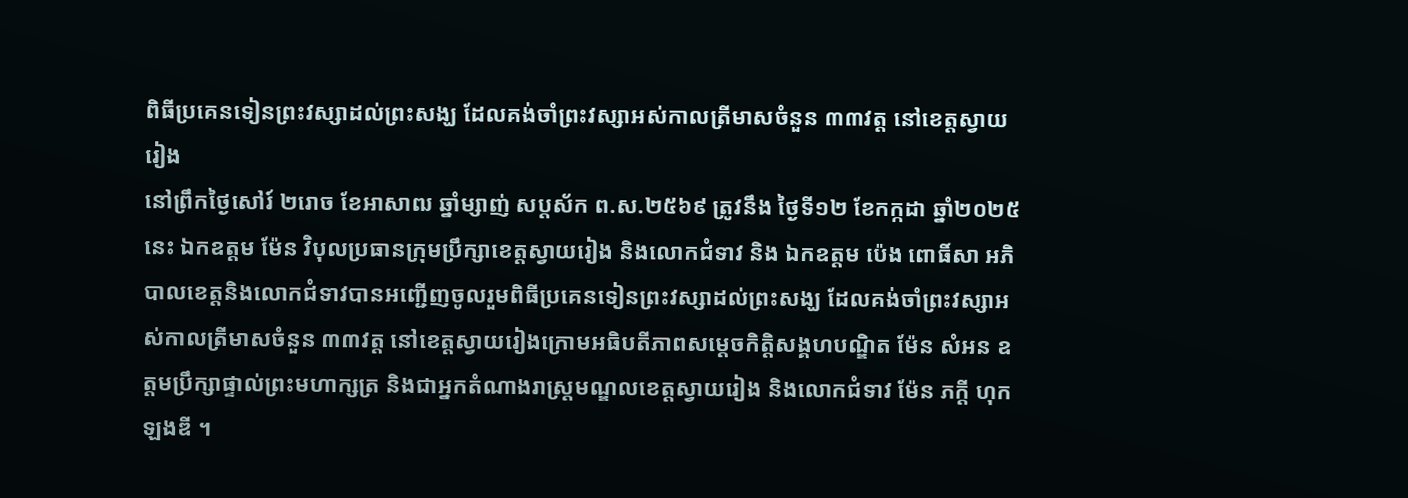ពិធីប្រគេនទៀនព្រះវស្សាដល់ព្រះសង្ឃ ដែលគង់ចាំព្រះវស្សាអស់កាលត្រីមាសចំនួន ៣៣វត្ត នៅខេត្តស្វាយរៀង
នៅព្រឹកថ្ងៃសៅរ៍ ២រោច ខែអាសាឍ ឆ្នាំម្សាញ់ សប្តស័ក ព.ស.២៥៦៩ ត្រូវនឹង ថ្ងៃទី១២ ខែកក្កដា ឆ្នាំ២០២៥នេះ ឯកឧត្តម ម៉ែន វិបុលប្រធានក្រុមប្រឹក្សាខេត្តស្វាយរៀង និងលោកជំទាវ និង ឯកឧត្តម ប៉េង ពោធិ៍សា អភិបាលខេត្តនិងលោកជំទាវបានអញ្ជេីញចូលរួមពិធីប្រគេនទៀនព្រះវស្សាដល់ព្រះសង្ឃ ដែលគង់ចាំព្រះវស្សាអស់កាលត្រីមាសចំនួន ៣៣វត្ត នៅខេត្តស្វាយរៀងក្រោមអធិបតីភាពសម្តេចកិត្តិសង្គហបណ្ឌិត ម៉ែន សំអន ឧត្តមប្រឹក្សាផ្ទាល់ព្រះមហាក្សត្រ និងជាអ្នកតំណាងរាស្រ្តមណ្ឌលខេត្តស្វាយរៀង និងលោកជំទាវ ម៉ែន ភក្តី ហុកឡងឌី ។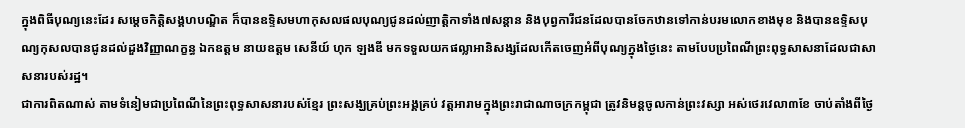ក្នុងពិធីបុណ្យនេះដែរ សម្តេចកិត្តិសង្គហបណ្ឌិត ក៏បានឧទ្ទិសមហាកុសលផលបុណ្យជូនដល់ញាត្តិកាទាំង៧សន្តាន និងបុព្វការីជនដែលបានចែកឋានទៅកាន់បរមលោកខាងមុខ និងបានឧទ្ទិសបុណ្យកុសលបានជូនដល់ដួងវិញ្ញាណក្ខន្ធ ឯកឧត្តម នាយឧត្តម សេនីយ៍ ហុក ឡងឌី មកទទួលយកផល្លាអានិសង្សដែលកើតចេញអំពីបុណ្យក្នុងថ្ងៃនេះ តាមបែបប្រពៃណីព្រះពុទ្ធសាសនាដែលជាសាសនារបស់រដ្ឋ។
ជាការពិតណាស់ តាមទំនៀមជាប្រពៃណីនៃព្រះពុទ្ធសាសនារបស់ខ្មែរ ព្រះសង្ឃគ្រប់ព្រះអង្គគ្រប់ វត្តអារាមក្នុងព្រះរាជាណាចក្រកម្ពុជា ត្រូវនិមន្តចូលកាន់ព្រះវស្សា អស់ថេរវេលា៣ខែ ចាប់តាំងពីថ្ងៃ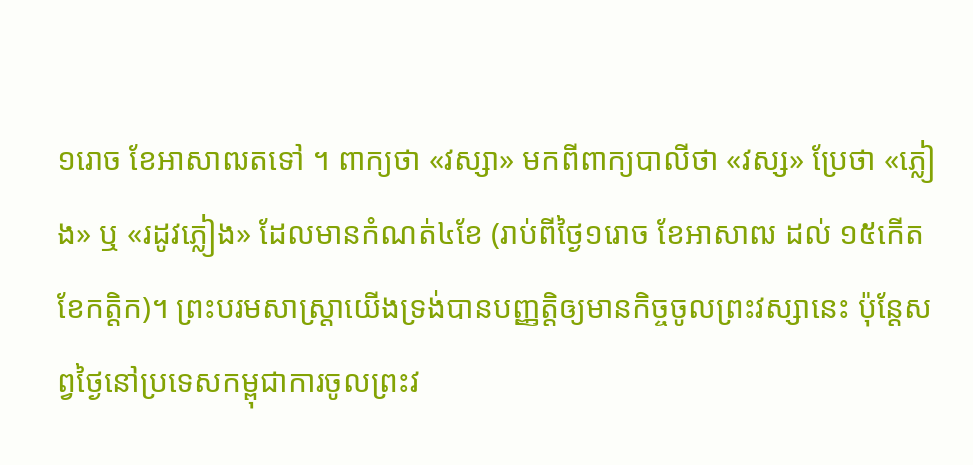១រោច ខែអាសាឍតទៅ ។ ពាក្យថា «វស្សា» មកពីពាក្យបាលីថា «វស្ស» ប្រែថា «ភ្លៀង» ឬ «រដូវភ្លៀង» ដែលមានកំណត់៤ខែ (រាប់ពីថ្ងៃ១រោច ខែអាសាឍ ដល់ ១៥កើត ខែកត្តិក)។ ព្រះបរមសាស្រ្តាយើងទ្រង់បានបញ្ញត្តិឲ្យមានកិច្ចចូលព្រះវស្សានេះ ប៉ុន្តែសព្វថ្ងៃនៅប្រទេសកម្ពុជាការចូលព្រះវ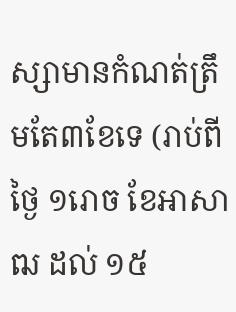ស្សាមានកំណត់ត្រឹមតែ៣ខែទេ (រាប់ពីថ្ងៃ ១រោច ខែអាសាឍ ដល់ ១៥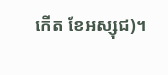កើត ខែអស្សុជ)។